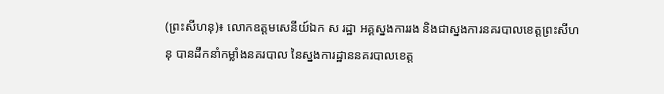(ព្រះសីហនុ)៖ លោកឧត្តមសេនីយ៍ឯក ស រដ្ឋា អគ្គស្នងការរង និងជាស្នងការនគរបាលខេត្តព្រះសីហនុ បានដឹកនាំកម្លាំងនគរបាល នៃស្នងការដ្ឋាននគរបាលខេត្ត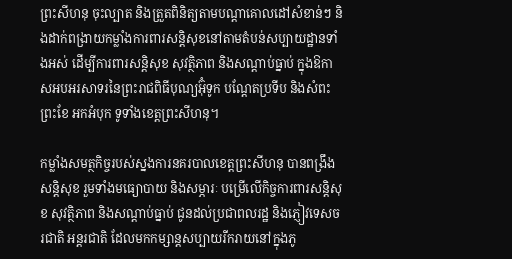ព្រះសីហនុ ចុះល្បាត និងត្រួតពិនិត្យតាមបណ្តាគោលដៅសំខាន់ៗ និងដាក់ពង្រាយកម្លាំងការពារសន្តិសុខនៅតាមតំបន់សប្បាយដ្ឋានទាំងអស់ ដើម្បីការពារសន្តិសុខ សុវត្ថិភាព និងសណ្តាប់ធ្នាប់ ក្នុងឱកាសអបអរសាទរនៃព្រះរាជពិធីបុណ្យអ៊ុំទូក បណ្ដែតប្រទីប និងសំពះព្រះខែ អកអំបុក ទូទាំងខេត្តព្រះសីហនុ។

កម្លាំងសមត្ថកិច្ចរបស់ស្នងការនគរបាលខេត្តព្រះសីហនុ បានពង្រឹងសន្តិសុខ រួមទាំងមធ្យោបាយ និងសម្ភារៈ បម្រើលើកិច្ចការពារសន្តិសុខ សុវត្ថិភាព និងសណ្តាប់ធ្នាប់ ជូនដល់ប្រជាពលរដ្ឋ និងភ្ញៀវទេសចរជាតិ អន្តរជាតិ ដែលមកកម្សាន្តសប្បាយរីករាយនៅក្នុងភូ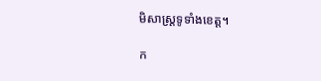មិសាស្ត្រទូទាំងខេត្ត។

ក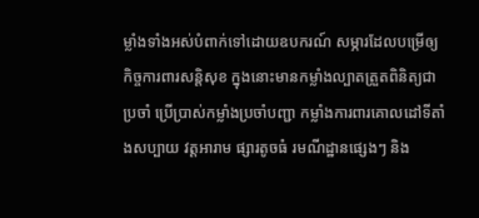ម្លាំងទាំងអស់បំពាក់ទៅដោយឧបករណ៍ សម្ភារដែលបម្រើឲ្យកិច្ចការពារសន្តិសុខ ក្នុងនោះមានកម្លាំងល្បាតត្រួតពិនិត្យជាប្រចាំ ប្រើប្រាស់កម្លាំងប្រចាំបញ្ជា កម្លាំងការពារគោលដៅទីតាំងសប្បាយ វត្តអារាម ផ្សារតូចធំ រមណីដ្ឋានផ្សេងៗ និង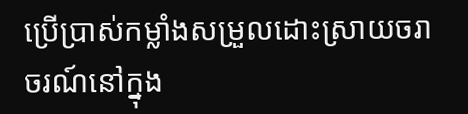ប្រើប្រាស់កម្លាំងសម្រួលដោះស្រាយចរាចរណ៍នៅក្នុង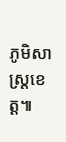ភូមិសាស្ត្រខេត្ត៕